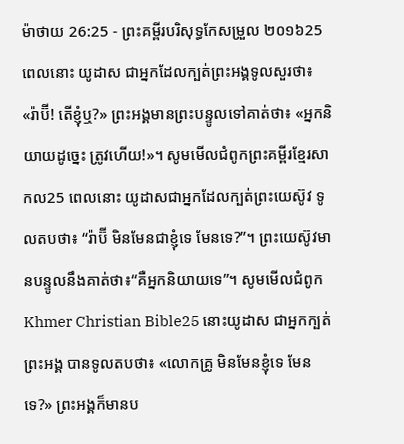ម៉ាថាយ 26:25 - ព្រះគម្ពីរបរិសុទ្ធកែសម្រួល ២០១៦25 ពេលនោះ យូដាស ជាអ្នកដែលក្បត់ព្រះអង្គទូលសួរថា៖ «រ៉ាប៊ី! តើខ្ញុំឬ?» ព្រះអង្គមានព្រះបន្ទូលទៅគាត់ថា៖ «អ្នកនិយាយដូច្នេះ ត្រូវហើយ!»។ សូមមើលជំពូកព្រះគម្ពីរខ្មែរសាកល25 ពេលនោះ យូដាសជាអ្នកដែលក្បត់ព្រះយេស៊ូវ ទូលតបថា៖ “រ៉ាប៊ី មិនមែនជាខ្ញុំទេ មែនទេ?”។ ព្រះយេស៊ូវមានបន្ទូលនឹងគាត់ថា៖“គឺអ្នកនិយាយទេ”។ សូមមើលជំពូកKhmer Christian Bible25 នោះយូដាស ជាអ្នកក្បត់ព្រះអង្គ បានទូលតបថា៖ «លោកគ្រូ មិនមែនខ្ញុំទេ មែនទេ?» ព្រះអង្គក៏មានប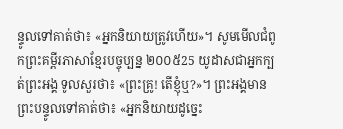ន្ទូលទៅគាត់ថា៖ «អ្នកនិយាយត្រូវហើយ»។ សូមមើលជំពូកព្រះគម្ពីរភាសាខ្មែរបច្ចុប្បន្ន ២០០៥25 យូដាសជាអ្នកក្បត់ព្រះអង្គ ទូលសួរថា៖ «ព្រះគ្រូ! តើខ្ញុំឬ?»។ ព្រះអង្គមានព្រះបន្ទូលទៅគាត់ថា៖ «អ្នកនិយាយដូច្នេះ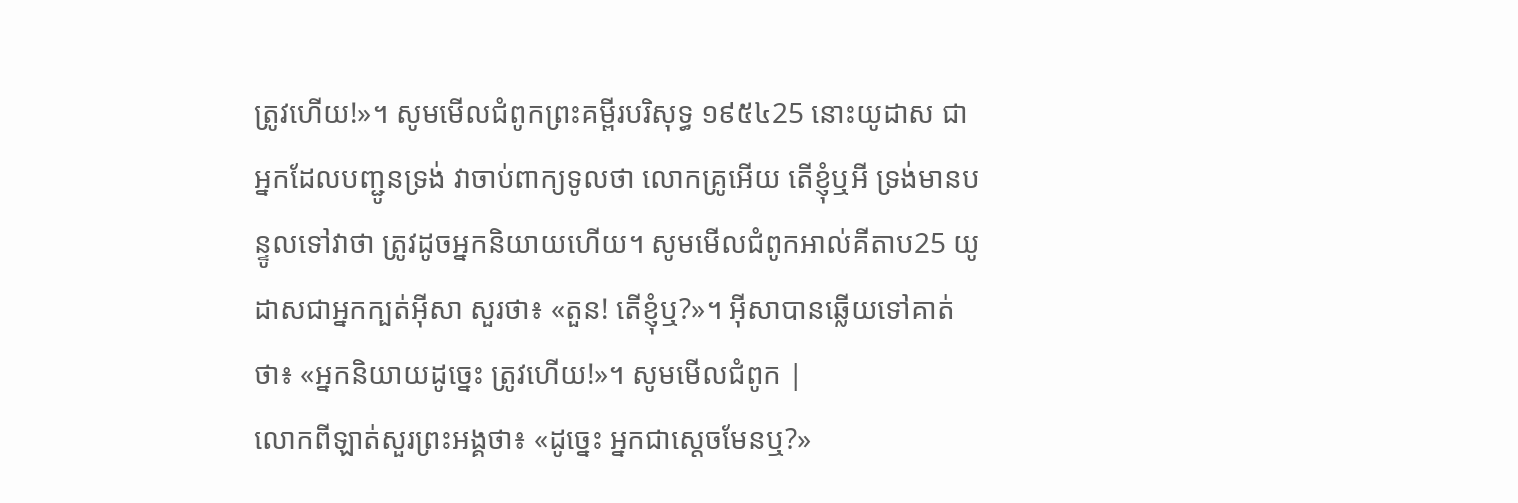ត្រូវហើយ!»។ សូមមើលជំពូកព្រះគម្ពីរបរិសុទ្ធ ១៩៥៤25 នោះយូដាស ជាអ្នកដែលបញ្ជូនទ្រង់ វាចាប់ពាក្យទូលថា លោកគ្រូអើយ តើខ្ញុំឬអី ទ្រង់មានបន្ទូលទៅវាថា ត្រូវដូចអ្នកនិយាយហើយ។ សូមមើលជំពូកអាល់គីតាប25 យូដាសជាអ្នកក្បត់អ៊ីសា សួរថា៖ «តួន! តើខ្ញុំឬ?»។ អ៊ីសាបានឆ្លើយទៅគាត់ថា៖ «អ្នកនិយាយដូច្នេះ ត្រូវហើយ!»។ សូមមើលជំពូក |
លោកពីឡាត់សួរព្រះអង្គថា៖ «ដូច្នេះ អ្នកជាស្តេចមែនឬ?»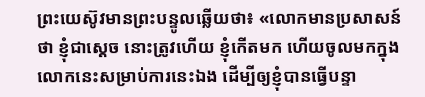ព្រះយេស៊ូវមានព្រះបន្ទូលឆ្លើយថា៖ «លោកមានប្រសាសន៍ថា ខ្ញុំជាស្តេច នោះត្រូវហើយ ខ្ញុំកើតមក ហើយចូលមកក្នុងលោកនេះសម្រាប់ការនេះឯង ដើម្បីឲ្យខ្ញុំបានធ្វើបន្ទា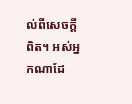ល់ពីសេចក្តីពិត។ អស់អ្នកណាដែ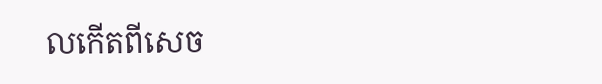លកើតពីសេច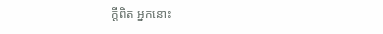ក្តីពិត អ្នកនោះ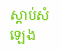ស្តាប់សំឡេង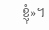ខ្ញុំ»។